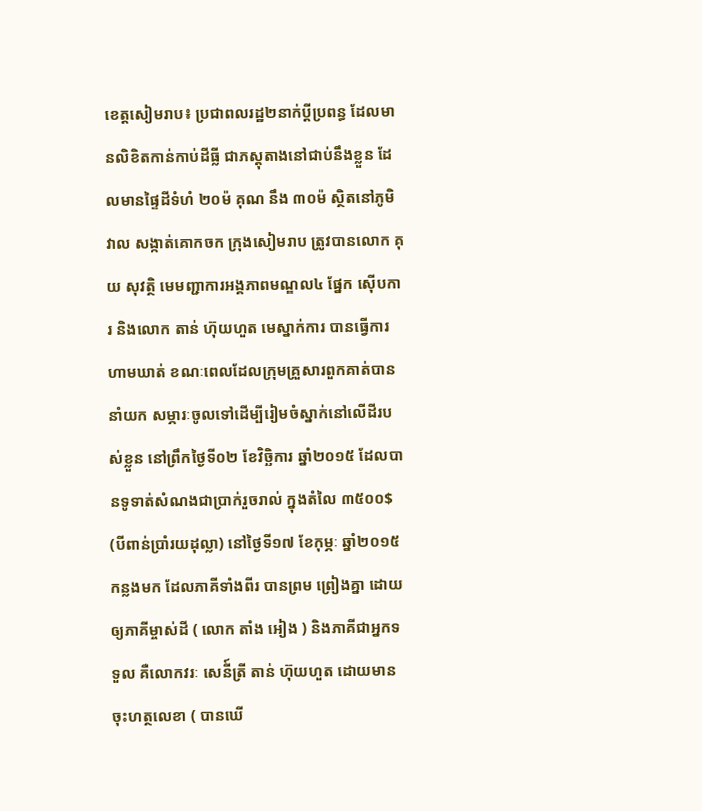ខេត្តសៀមរាប៖ ប្រជាពលរដ្ឋ២នាក់ប្តីប្រពន្ធ ដែលមានលិខិតកាន់កាប់ដីធ្លី ជាភស្តុតាងនៅជាប់នឹងខ្លួន ដែលមានផ្ទៃដីទំហំ ២០ម៉ គុណ នឹង ៣០ម៉ ស្ថិតនៅភូមិវាល សង្កាត់គោកចក ក្រុងសៀមរាប ត្រូវបានលោក គុយ សុវត្ថិ មេមញ្ជាការអង្គភាពមណ្ឌល៤ ផ្នែក ស៊ើបការ និងលោក តាន់ ហ៊ុយហួត មេស្នាក់ការ បានធ្វើការហាមឃាត់ ខណៈពេលដែលក្រុមគ្រួសារពួកគាត់បាននាំយក សម្ភារៈចូលទៅដើម្បីរៀមចំស្នាក់នៅលើដីរបស់ខ្លួន នៅព្រឹកថ្ងៃទី០២ ខែវិច្ឆិការ ឆ្នាំ២០១៥ ដែលបានទូទាត់សំណងជាប្រាក់រួចរាល់ ក្នុងតំលៃ ៣៥០០$ (បីពាន់ប្រាំរយដុល្លា) នៅថ្ងៃទី១៧ ខែកុម្ភៈ ឆ្នាំ២០១៥ កន្លងមក ដែលភាគីទាំងពីរ បានព្រម ព្រៀងគ្នា ដោយឲ្យភាគីម្ចាស់ដី ( លោក តាំង អៀង ) និងភាគីជាអ្នកទទួល គឺលោកវរៈ សេនី៍ត្រី តាន់ ហ៊ុយហួត ដោយមាន ចុះហត្ថលេខា ( បានឃើ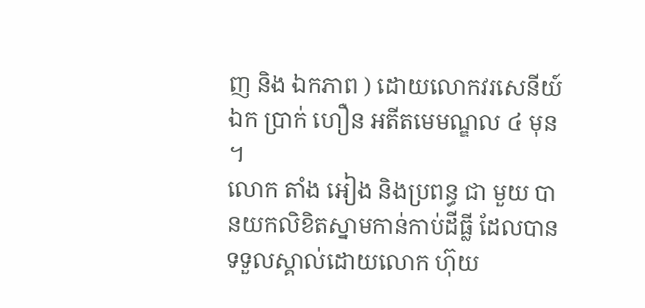ញ និង ឯកភាព ) ដោយលោកវរសេនីយ៍ឯក ប្រាក់ ហឿន អតីតមេមណ្ឌល ៤ មុន ។
លោក តាំង អៀង និងប្រពន្ធ ជា មួយ បានយកលិខិតស្នាមកាន់កាប់ដីធ្លី ដែលបានទទួលស្គាល់ដោយលោក ហ៊ុយ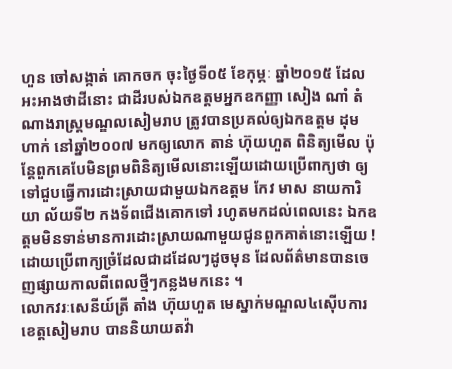ហួន ចៅសង្កាត់ គោកចក ចុះថ្ងៃទី០៥ ខែកុម្ភៈ ឆ្នាំ២០១៥ ដែលអះអាងថាដីនោះ ជាដីរបស់ឯកឧត្តមអ្នកឧកញ្ញា សៀង ណាំ តំណាងរាស្រ្តមណ្ឌលសៀមរាប ត្រូវបានប្រគល់ឲ្យឯកឧត្តម ដុម ហាក់ នៅឆ្នាំ២០០៧ មកឲ្យលោក តាន់ ហ៊ុយហួត ពិនិត្យមើល ប៉ុន្តែពួកគេបែមិនព្រមពិនិត្យមើលនោះឡើយដោយប្រើពាក្យថា ឲ្យទៅជួបធ្វើការដោះស្រាយជាមួយឯកឧត្តម កែវ មាស នាយការិយា ល័យទី២ កងទ័ពជើងគោកទៅ រហូតមកដល់ពេលនេះ ឯកឧត្តមមិនទាន់មានការដោះស្រាយណាមួយជូនពួកគាត់នោះឡើយ ! ដោយប្រើពាក្យច្រំដែលជាដដែលៗដូចមុន ដែលព័ត៌មានបានចេញផ្សាយកាលពីពេលថ្មីៗកន្លងមកនេះ ។
លោកវរៈសេនីយ៍ត្រី តាំង ហ៊ុយហួត មេស្នាក់មណ្ឌល៤ស៊ើបការខេត្តសៀមរាប បាននិយាយតវ៉ា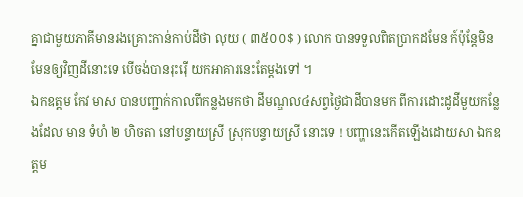គ្នាជាមួយភាគីមានរងគ្រោះកាន់កាប់ដីថា លុយ ( ៣៥០០$ ) លោក បានទទួលពិតប្រាកដមែន ក៍ប៉ុន្តែមិនមែនឲ្យវិញដីនោះទេ បើចង់បានរុះរ៉ើ យកអាគារនេះតែម្តងទៅ ។
ឯកឧត្តម កែវ មាស បានបញ្ជាក់កាលពីកន្លងមកថា ដីមណ្ឌល៤សព្វថ្ងៃជាដីបានមក ពីការដោះដូដីមួយកន្លែងដែល មាន ទំហំ ២ ហិចតា នៅបន្ទាយស្រី ស្រុកបន្ទាយស្រី នោះទេ ! បញ្ហានេះកើតឡើងដោយសា ឯកឧត្តម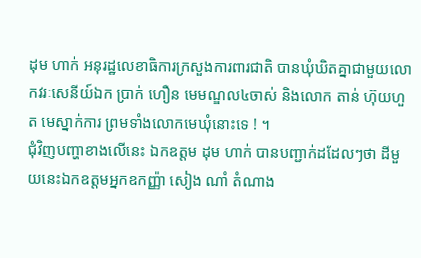ដុម ហាក់ អនុរដ្ឋលេខាធិការក្រសួងការពារជាតិ បានឃុំឃិតគ្នាជាមួយលោកវរៈសេនីយ៍ឯក ប្រាក់ ហឿន មេមណ្ឌល៤ចាស់ និងលោក តាន់ ហ៊ុយហួត មេស្នាក់ការ ព្រមទាំងលោកមេឃុំនោះទេ ! ។
ជុំវិញបញ្ហាខាងលើនេះ ឯកឧត្តម ដុម ហាក់ បានបញ្ជាក់ដដែលៗថា ដីមួយនេះឯកឧត្តមអ្នកឧកញ្ញ៉ា សៀង ណាំ តំណាង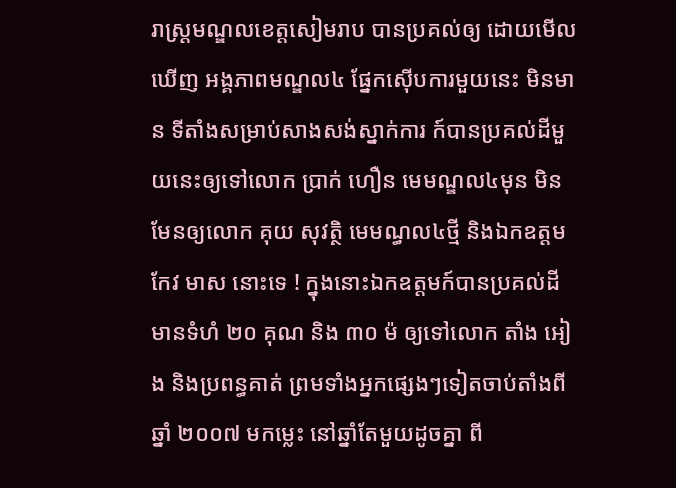រាស្រ្តមណ្ឌលខេត្តសៀមរាប បានប្រគល់ឲ្យ ដោយមើលឃើញ អង្គភាពមណ្ឌល៤ ផ្នែកស៊ើបការមួយនេះ មិនមាន ទីតាំងសម្រាប់សាងសង់ស្នាក់ការ ក៍បានប្រគល់ដីមួយនេះឲ្យទៅលោក ប្រាក់ ហឿន មេមណ្ឌល៤មុន មិនមែនឲ្យលោក គុយ សុវត្ថិ មេមណ្ធល៤ថ្មី និងឯកឧត្តម កែវ មាស នោះទេ ! ក្នុងនោះឯកឧត្តមក៍បានប្រគល់ដីមានទំហំ ២០ គុណ និង ៣០ ម៉ ឲ្យទៅលោក តាំង អៀង និងប្រពន្ធគាត់ ព្រមទាំងអ្នកផ្សេងៗទៀតចាប់តាំងពីឆ្នាំ ២០០៧ មកម្លេះ នៅឆ្នាំតែមួយដូចគ្នា ពី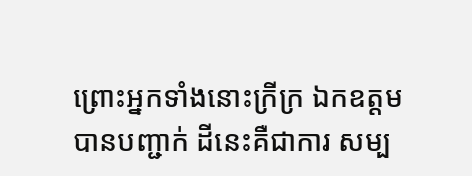ព្រោះអ្នកទាំងនោះក្រីក្រ ឯកឧត្តមបានបញ្ជាក់ ដីនេះគឺជាការ សម្ប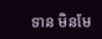ទាន មិនមែ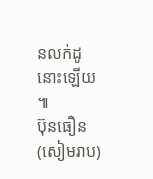នលក់ដូនោះឡើយ ៕
ប៊ុនធឿន (សៀមរាប)